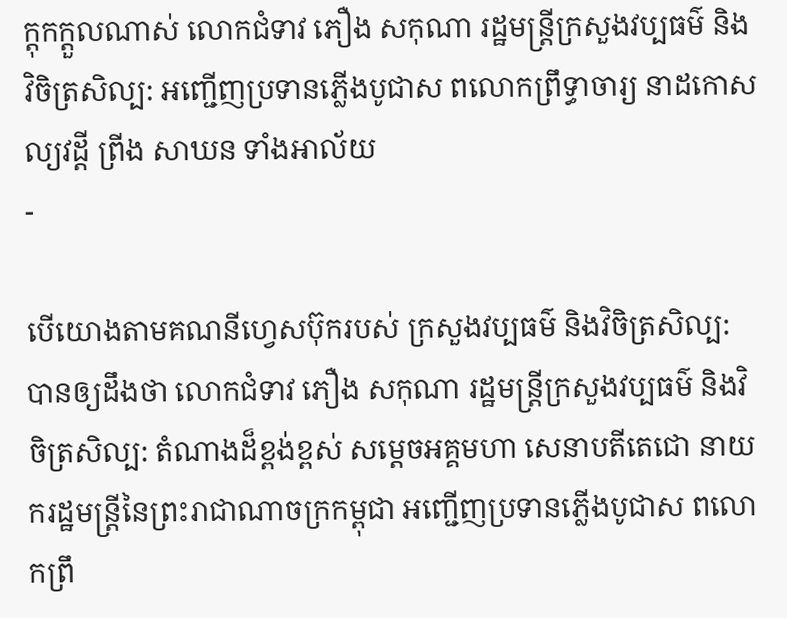ក្តុកក្តួលណាស់ លោកជំទាវ ភឿង សកុណា រដ្ឋមន្ត្រីក្រសួងវប្បធម៌ និងវិចិត្រសិល្ប: អញ្ជើញប្រទានភ្លើងបូជាស ពលោកព្រឹទ្ធាចារ្យ នាដកោសល្យវដ្តី ព្រីង សាឃន ទាំងអាល័យ
-

បើយោងតាមគណនីហ្វេសប៊ុករបស់ ក្រសួងវប្បធម៌ និងវិចិត្រសិល្ប: បានឲ្យដឹងថា លោកជំទាវ ភឿង សកុណា រដ្ឋមន្ត្រីក្រសួងវប្បធម៌ និងវិចិត្រសិល្ប: តំណាងដ៏ខ្ពង់ខ្ពស់ សម្តេចអគ្គមហា សេនាបតីតេជោ នាយករដ្ឋមន្រ្តីនៃព្រះរាជាណាចក្រកម្ពុជា អញ្ជើញប្រទានភ្លើងបូជាស ពលោកព្រឹ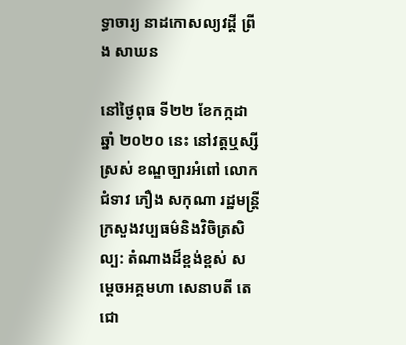ទ្ធាចារ្យ នាដកោសល្យវដ្តី ព្រីង សាឃន

នៅថ្ងៃពុធ ទី២២ ខែកក្កដា ឆ្នាំ ២០២០ នេះ នៅវត្តឬស្សីស្រស់ ខណ្ឌច្បារអំពៅ លោកជំទាវ ភឿង សកុណា រដ្ឋមន្ត្រីក្រសួងវប្បធម៌និងវិចិត្រសិល្ប: តំណាងដ៏ខ្ពង់ខ្ពស់ សម្តេចអគ្គមហា សេនាបតី តេជោ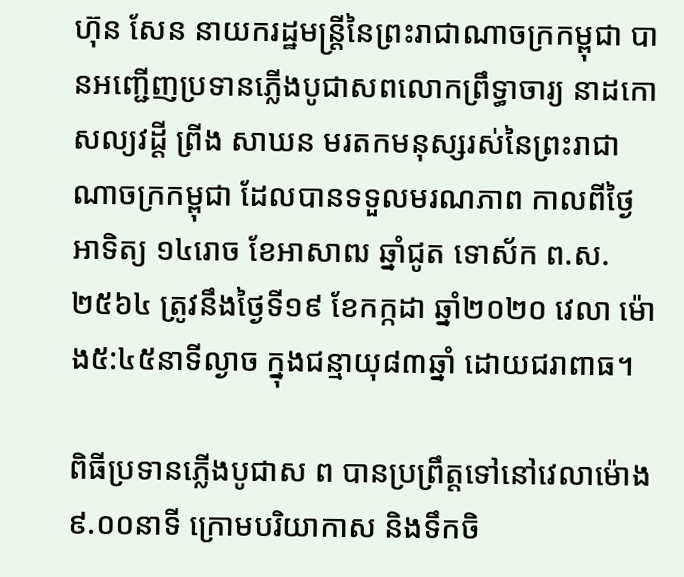ហ៊ុន សែន នាយករដ្ឋមន្រ្តីនៃព្រះរាជាណាចក្រកម្ពុជា បានអញ្ជើញប្រទានភ្លើងបូជាសពលោកព្រឹទ្ធាចារ្យ នាដកោសល្យវដ្តី ព្រីង សាឃន មរតកមនុស្សរស់នៃព្រះរាជាណាចក្រកម្ពុជា ដែលបានទទួលមរណភាព កាលពីថ្ងៃអាទិត្យ ១៤រោច ខែអាសាឍ ឆ្នាំជូត ទោស័ក ព.ស. ២៥៦៤ ត្រូវនឹងថ្ងៃទី១៩ ខែកក្កដា ឆ្នាំ២០២០ វេលា ម៉ោង៥:៤៥នាទីល្ងាច ក្នុងជន្មាយុ៨៣ឆ្នាំ ដោយជរាពាធ។

ពិធីប្រទានភ្លើងបូជាស ព បានប្រព្រឹត្តទៅនៅវេលាម៉ោង ៩.០០នាទី ក្រោមបរិយាកាស និងទឹកចិ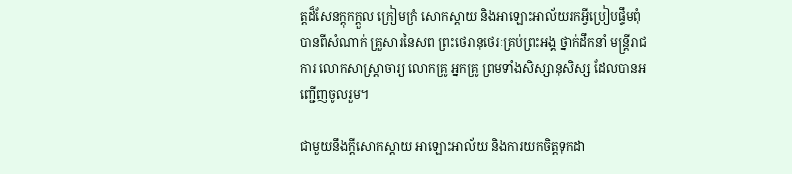ត្តដ៏សែនក្តុកក្តួល ក្រៀមក្រំ សោកស្តាយ និងអាឡោះអាល័យរកអ្វីប្រៀបផ្ទឹមពុំបានពីសំណាក់ គ្រួសារនៃសព ព្រះថេរានុថេរៈគ្រប់ព្រះអង្គ ថ្នាក់ដឹកនាំ មន្រ្តីរាជការ លោកសាស្រ្តាចារ្យ លោកគ្រូ អ្នកគ្រូ ព្រមទាំងសិស្សានុសិស្ស ដែលបានអញ្ជើញចូលរួម។

ជាមួយនឹងក្តីសោកស្តាយ អាឡោះអាល័យ និងការយកចិត្តទុកដា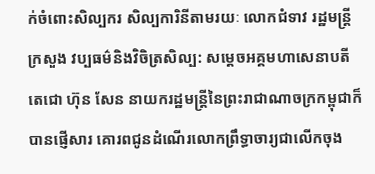ក់ចំពោះសិល្បករ សិល្បការិនីតាមរយៈ លោកជំទាវ រដ្ឋមន្ត្រីក្រសួង វប្បធម៌និងវិចិត្រសិល្ប: សម្តេចអគ្គមហាសេនាបតី តេជោ ហ៊ុន សែន នាយករដ្ឋមន្រ្តីនៃព្រះរាជាណាចក្រកម្ពុជាក៏បានផ្ញើសារ គោរពជូនដំណើរលោកព្រឹទ្ធាចារ្យជាលើកចុង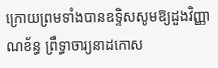ក្រោយព្រមទាំងបានឧទ្ទិសសូមឱ្យដួងវិញ្ញាណខ័ន្ធ ព្រឹទ្ធាចារ្យនាដកោស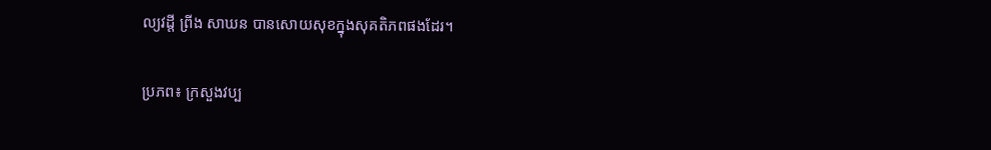ល្យវដ្តី ព្រីង សាឃន បានសោយសុខក្នុងសុគតិភពផងដែរ។

ប្រភព៖ ក្រសួងវប្ប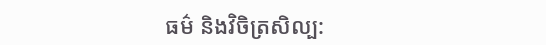ធម៌ និងវិចិត្រសិល្ប: